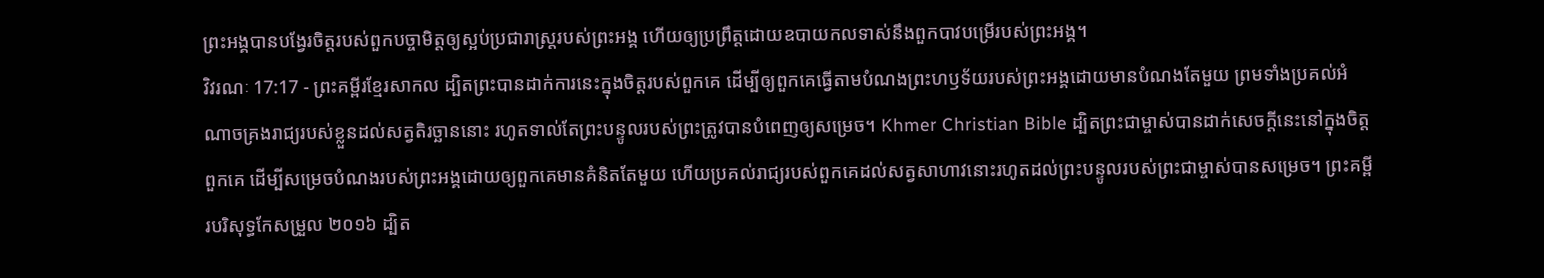ព្រះអង្គបានបង្វែរចិត្តរបស់ពួកបច្ចាមិត្តឲ្យស្អប់ប្រជារាស្ត្ររបស់ព្រះអង្គ ហើយឲ្យប្រព្រឹត្តដោយឧបាយកលទាស់នឹងពួកបាវបម្រើរបស់ព្រះអង្គ។
វិវរណៈ 17:17 - ព្រះគម្ពីរខ្មែរសាកល ដ្បិតព្រះបានដាក់ការនេះក្នុងចិត្តរបស់ពួកគេ ដើម្បីឲ្យពួកគេធ្វើតាមបំណងព្រះហឫទ័យរបស់ព្រះអង្គដោយមានបំណងតែមួយ ព្រមទាំងប្រគល់អំណាចគ្រងរាជ្យរបស់ខ្លួនដល់សត្វតិរច្ឆាននោះ រហូតទាល់តែព្រះបន្ទូលរបស់ព្រះត្រូវបានបំពេញឲ្យសម្រេច។ Khmer Christian Bible ដ្បិតព្រះជាម្ចាស់បានដាក់សេចក្ដីនេះនៅក្នុងចិត្ដពួកគេ ដើម្បីសម្រេចបំណងរបស់ព្រះអង្គដោយឲ្យពួកគេមានគំនិតតែមួយ ហើយប្រគល់រាជ្យរបស់ពួកគេដល់សត្វសាហាវនោះរហូតដល់ព្រះបន្ទូលរបស់ព្រះជាម្ចាស់បានសម្រេច។ ព្រះគម្ពីរបរិសុទ្ធកែសម្រួល ២០១៦ ដ្បិត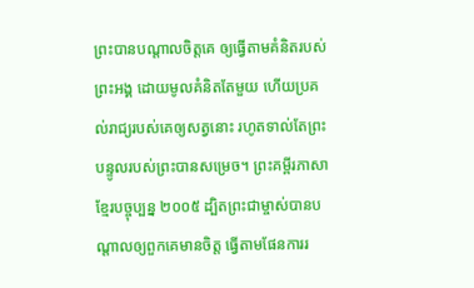ព្រះបានបណ្ដាលចិត្តគេ ឲ្យធ្វើតាមគំនិតរបស់ព្រះអង្គ ដោយមូលគំនិតតែមួយ ហើយប្រគល់រាជ្យរបស់គេឲ្យសត្វនោះ រហូតទាល់តែព្រះបន្ទូលរបស់ព្រះបានសម្រេច។ ព្រះគម្ពីរភាសាខ្មែរបច្ចុប្បន្ន ២០០៥ ដ្បិតព្រះជាម្ចាស់បានបណ្ដាលឲ្យពួកគេមានចិត្ត ធ្វើតាមផែនការរ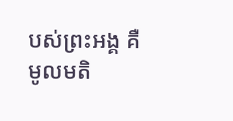បស់ព្រះអង្គ គឺមូលមតិ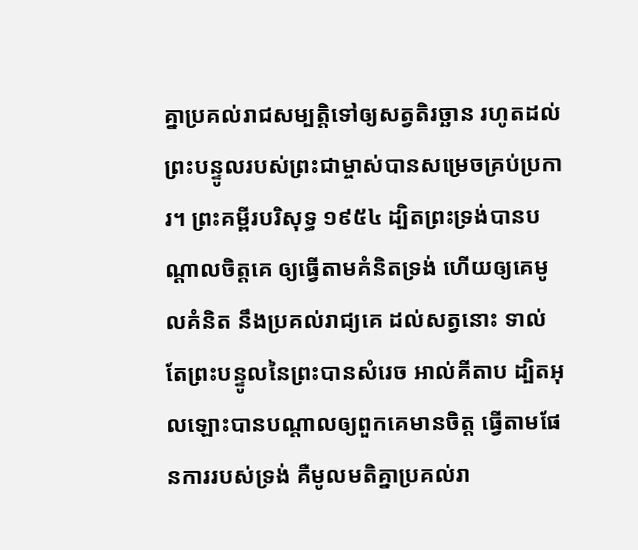គ្នាប្រគល់រាជសម្បត្តិទៅឲ្យសត្វតិរច្ឆាន រហូតដល់ព្រះបន្ទូលរបស់ព្រះជាម្ចាស់បានសម្រេចគ្រប់ប្រការ។ ព្រះគម្ពីរបរិសុទ្ធ ១៩៥៤ ដ្បិតព្រះទ្រង់បានបណ្តាលចិត្តគេ ឲ្យធ្វើតាមគំនិតទ្រង់ ហើយឲ្យគេមូលគំនិត នឹងប្រគល់រាជ្យគេ ដល់សត្វនោះ ទាល់តែព្រះបន្ទូលនៃព្រះបានសំរេច អាល់គីតាប ដ្បិតអុលឡោះបានបណ្ដាលឲ្យពួកគេមានចិត្ដ ធ្វើតាមផែនការរបស់ទ្រង់ គឺមូលមតិគ្នាប្រគល់រា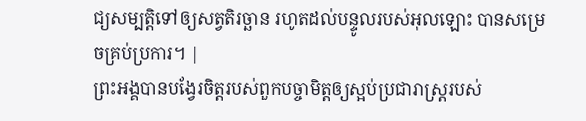ជ្យសម្បត្តិទៅឲ្យសត្វតិរច្ឆាន រហូតដល់បន្ទូលរបស់អុលឡោះ បានសម្រេចគ្រប់ប្រការ។ |
ព្រះអង្គបានបង្វែរចិត្តរបស់ពួកបច្ចាមិត្តឲ្យស្អប់ប្រជារាស្ត្ររបស់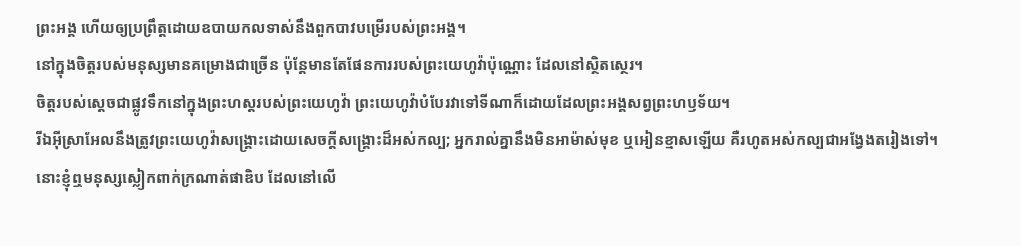ព្រះអង្គ ហើយឲ្យប្រព្រឹត្តដោយឧបាយកលទាស់នឹងពួកបាវបម្រើរបស់ព្រះអង្គ។
នៅក្នុងចិត្តរបស់មនុស្សមានគម្រោងជាច្រើន ប៉ុន្តែមានតែផែនការរបស់ព្រះយេហូវ៉ាប៉ុណ្ណោះ ដែលនៅស្ថិតស្ថេរ។
ចិត្តរបស់ស្ដេចជាផ្លូវទឹកនៅក្នុងព្រះហស្តរបស់ព្រះយេហូវ៉ា ព្រះយេហូវ៉ាបំបែរវាទៅទីណាក៏ដោយដែលព្រះអង្គសព្វព្រះហឫទ័យ។
រីឯអ៊ីស្រាអែលនឹងត្រូវព្រះយេហូវ៉ាសង្គ្រោះដោយសេចក្ដីសង្គ្រោះដ៏អស់កល្ប; អ្នករាល់គ្នានឹងមិនអាម៉ាស់មុខ ឬអៀនខ្មាសឡើយ គឺរហូតអស់កល្បជាអង្វែងតរៀងទៅ។
នោះខ្ញុំឮមនុស្សស្លៀកពាក់ក្រណាត់ផាឌិប ដែលនៅលើ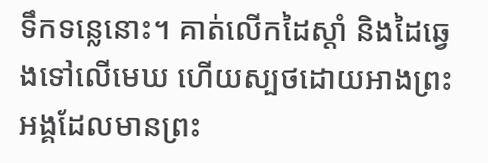ទឹកទន្លេនោះ។ គាត់លើកដៃស្ដាំ និងដៃឆ្វេងទៅលើមេឃ ហើយស្បថដោយអាងព្រះអង្គដែលមានព្រះ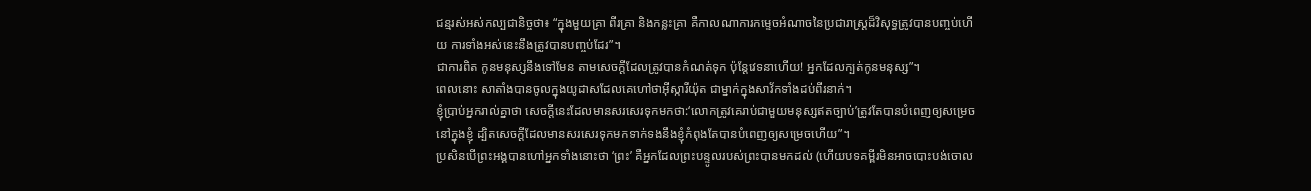ជន្មរស់អស់កល្បជានិច្ចថា៖ “ក្នុងមួយគ្រា ពីរគ្រា និងកន្លះគ្រា គឺកាលណាការកម្ទេចអំណាចនៃប្រជារាស្ត្រដ៏វិសុទ្ធត្រូវបានបញ្ចប់ហើយ ការទាំងអស់នេះនឹងត្រូវបានបញ្ចប់ដែរ”។
ជាការពិត កូនមនុស្សនឹងទៅមែន តាមសេចក្ដីដែលត្រូវបានកំណត់ទុក ប៉ុន្តែវេទនាហើយ! អ្នកដែលក្បត់កូនមនុស្ស”។
ពេលនោះ សាតាំងបានចូលក្នុងយូដាសដែលគេហៅថាអ៊ីស្ការីយ៉ុត ជាម្នាក់ក្នុងសាវ័កទាំងដប់ពីរនាក់។
ខ្ញុំប្រាប់អ្នករាល់គ្នាថា សេចក្ដីនេះដែលមានសរសេរទុកមកថា:‘លោកត្រូវគេរាប់ជាមួយមនុស្សឥតច្បាប់’ត្រូវតែបានបំពេញឲ្យសម្រេចនៅក្នុងខ្ញុំ ដ្បិតសេចក្ដីដែលមានសរសេរទុកមកទាក់ទងនឹងខ្ញុំកំពុងតែបានបំពេញឲ្យសម្រេចហើយ”។
ប្រសិនបើព្រះអង្គបានហៅអ្នកទាំងនោះថា ‘ព្រះ’ គឺអ្នកដែលព្រះបន្ទូលរបស់ព្រះបានមកដល់ (ហើយបទគម្ពីរមិនអាចបោះបង់ចោល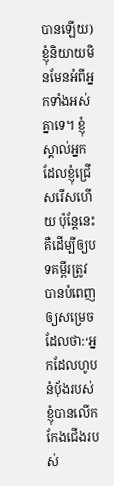បានឡើយ)
ខ្ញុំនិយាយមិនមែនអំពីអ្នកទាំងអស់គ្នាទេ។ ខ្ញុំស្គាល់អ្នកដែលខ្ញុំជ្រើសរើសហើយ ប៉ុន្តែនេះគឺដើម្បីឲ្យបទគម្ពីរត្រូវបានបំពេញឲ្យសម្រេច ដែលថា:‘អ្នកដែលហូបនំប៉័ងរបស់ខ្ញុំបានលើកកែងជើងរបស់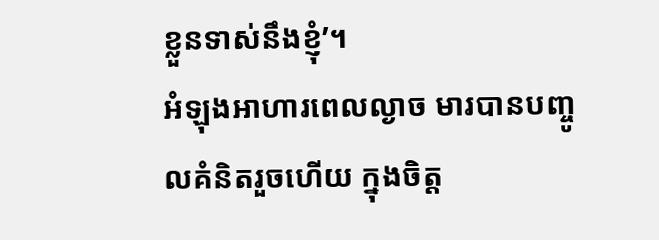ខ្លួនទាស់នឹងខ្ញុំ’។
អំឡុងអាហារពេលល្ងាច មារបានបញ្ចូលគំនិតរួចហើយ ក្នុងចិត្ត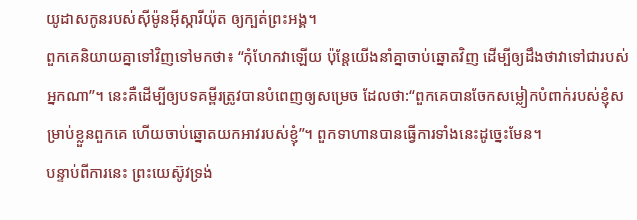យូដាសកូនរបស់ស៊ីម៉ូនអ៊ីស្ការីយ៉ុត ឲ្យក្បត់ព្រះអង្គ។
ពួកគេនិយាយគ្នាទៅវិញទៅមកថា៖ “កុំហែកវាឡើយ ប៉ុន្តែយើងនាំគ្នាចាប់ឆ្នោតវិញ ដើម្បីឲ្យដឹងថាវាទៅជារបស់អ្នកណា”។ នេះគឺដើម្បីឲ្យបទគម្ពីរត្រូវបានបំពេញឲ្យសម្រេច ដែលថា:“ពួកគេបានចែកសម្លៀកបំពាក់របស់ខ្ញុំសម្រាប់ខ្លួនពួកគេ ហើយចាប់ឆ្នោតយកអាវរបស់ខ្ញុំ”។ ពួកទាហានបានធ្វើការទាំងនេះដូច្នេះមែន។
បន្ទាប់ពីការនេះ ព្រះយេស៊ូវទ្រង់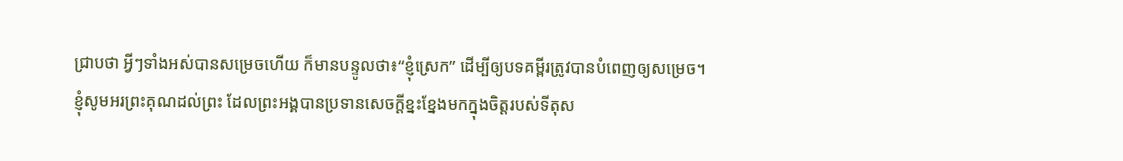ជ្រាបថា អ្វីៗទាំងអស់បានសម្រេចហើយ ក៏មានបន្ទូលថា៖“ខ្ញុំស្រេក” ដើម្បីឲ្យបទគម្ពីរត្រូវបានបំពេញឲ្យសម្រេច។
ខ្ញុំសូមអរព្រះគុណដល់ព្រះ ដែលព្រះអង្គបានប្រទានសេចក្ដីខ្នះខ្នែងមកក្នុងចិត្តរបស់ទីតុស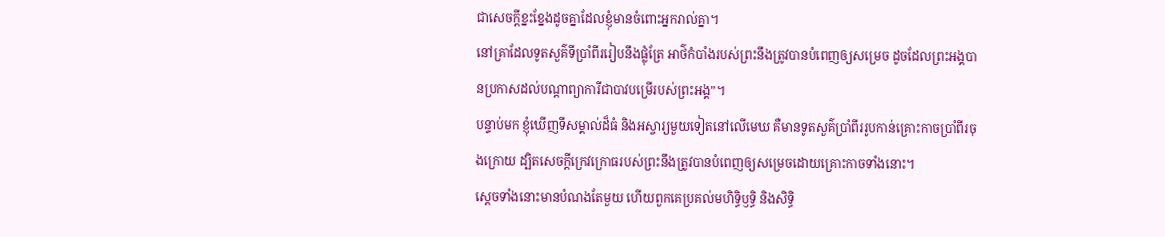ជាសេចក្ដីខ្នះខ្នែងដូចគ្នាដែលខ្ញុំមានចំពោះអ្នករាល់គ្នា។
នៅគ្រាដែលទូតសួគ៌ទីប្រាំពីររៀបនឹងផ្លុំត្រែ អាថ៌កំបាំងរបស់ព្រះនឹងត្រូវបានបំពេញឲ្យសម្រេច ដូចដែលព្រះអង្គបានប្រកាសដល់បណ្ដាព្យាការីជាបាវបម្រើរបស់ព្រះអង្គ”។
បន្ទាប់មក ខ្ញុំឃើញទីសម្គាល់ដ៏ធំ និងអស្ចារ្យមួយទៀតនៅលើមេឃ គឺមានទូតសួគ៌ប្រាំពីររូបកាន់គ្រោះកាចប្រាំពីរចុងក្រោយ ដ្បិតសេចក្ដីក្រេវក្រោធរបស់ព្រះនឹងត្រូវបានបំពេញឲ្យសម្រេចដោយគ្រោះកាចទាំងនោះ។
ស្ដេចទាំងនោះមានបំណងតែមួយ ហើយពួកគេប្រគល់មហិទ្ធិឫទ្ធិ និងសិទ្ធិ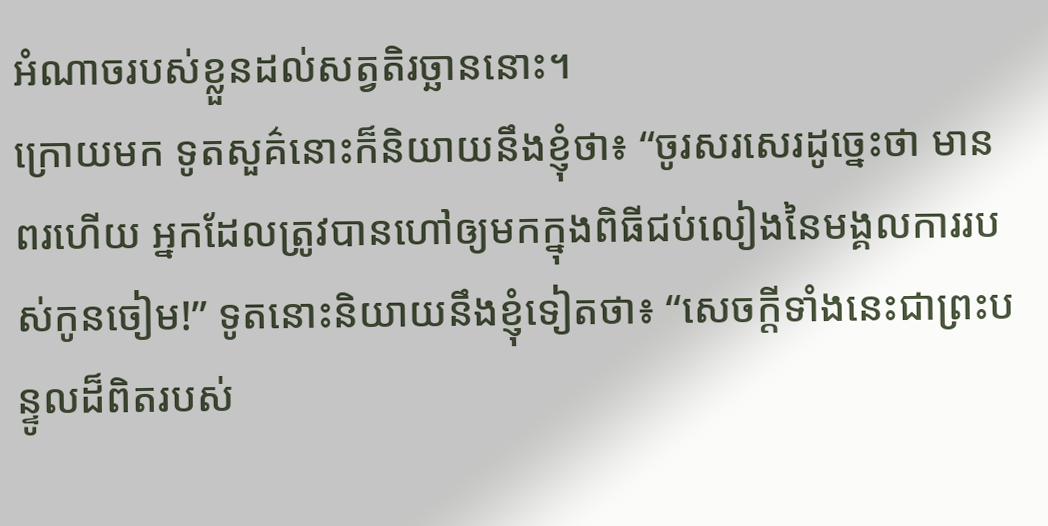អំណាចរបស់ខ្លួនដល់សត្វតិរច្ឆាននោះ។
ក្រោយមក ទូតសួគ៌នោះក៏និយាយនឹងខ្ញុំថា៖ “ចូរសរសេរដូច្នេះថា មានពរហើយ អ្នកដែលត្រូវបានហៅឲ្យមកក្នុងពិធីជប់លៀងនៃមង្គលការរបស់កូនចៀម!” ទូតនោះនិយាយនឹងខ្ញុំទៀតថា៖ “សេចក្ដីទាំងនេះជាព្រះបន្ទូលដ៏ពិតរបស់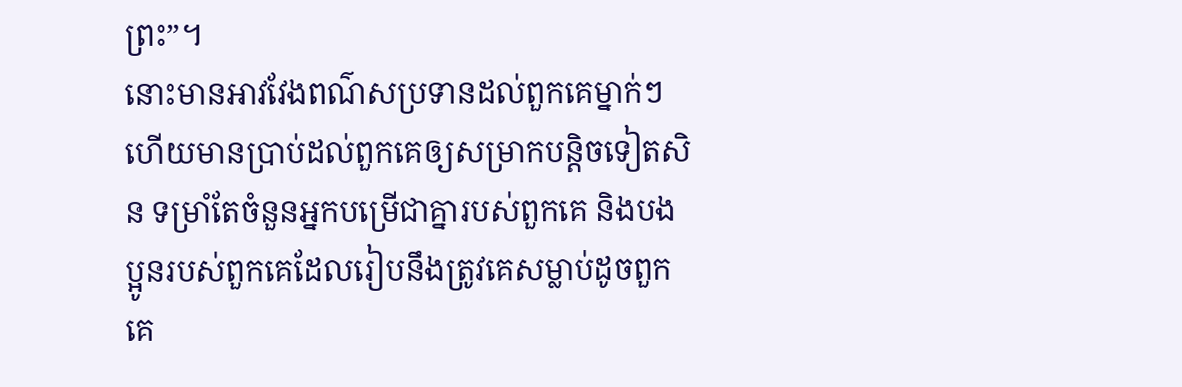ព្រះ”។
នោះមានអាវវែងពណ៌សប្រទានដល់ពួកគេម្នាក់ៗ ហើយមានប្រាប់ដល់ពួកគេឲ្យសម្រាកបន្តិចទៀតសិន ទម្រាំតែចំនួនអ្នកបម្រើជាគ្នារបស់ពួកគេ និងបងប្អូនរបស់ពួកគេដែលរៀបនឹងត្រូវគេសម្លាប់ដូចពួកគេ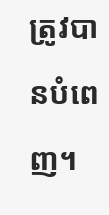ត្រូវបានបំពេញ។